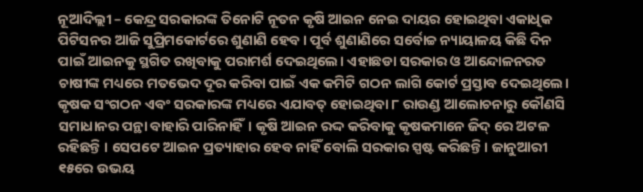ନୂଆଦିଲ୍ଲୀ – କେନ୍ଦ୍ର ସରକାରଙ୍କ ତିନୋଟି ନୂତନ କୃଷି ଆଇନ ନେଇ ଦାୟର ହୋଇଥିବା ଏକାଧିକ ପିଟିସନର ଆଜି ସୁପ୍ରିମକୋର୍ଟରେ ଶୁଣାଣି ହେବ। ପୂର୍ବ ଶୁଣାଣିରେ ସର୍ବୋଚ୍ଚ ନ୍ୟାୟାଳୟ କିଛି ଦିନ ପାଇଁ ଆଇନକୁ ସ୍ଥଗିତ ରଖିବାକୁ ପରାମର୍ଶ ଦେଇଥିଲେ। ଏହାଛଡା ସରକାର ଓ ଆନ୍ଦୋଳନରତ ଚାଷୀଙ୍କ ମଧ୍ୟରେ ମତଭେଦ ଦୂର କରିବା ପାଇଁ ଏକ କମିଟି ଗଠନ ଲାଗି କୋର୍ଟ ପ୍ରସ୍ତାବ ଦେଇଥିଲେ। କୃଷକ ସଂଗଠନ ଏବଂ ସରକାରଙ୍କ ମଧ୍ୟରେ ଏଯାବତ୍ ହୋଇଥିବା ୮ ରାଉଣ୍ଡ ଆଲୋଚନାରୁ କୌଣସି ସମାଧାନର ପନ୍ଥା ବାହାରି ପାରିନାହିଁ। କୃଷି ଆଇନ ରଦ୍ଦ କରିବାକୁ କୃଷକମାନେ ଜିଦ୍ ରେ ଅଟଳ ରହିଛନ୍ତି । ସେପଟେ ଆଇନ ପ୍ରତ୍ୟାହାର ହେବ ନାହିଁ ବୋଲି ସରକାର ସ୍ପଷ୍ଟ କରିଛନ୍ତି। ଜାନୁଆରୀ ୧୫ରେ ଉଭୟ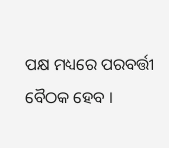ପକ୍ଷ ମଧ୍ୟରେ ପରବର୍ତ୍ତୀ ବୈଠକ ହେବ ।